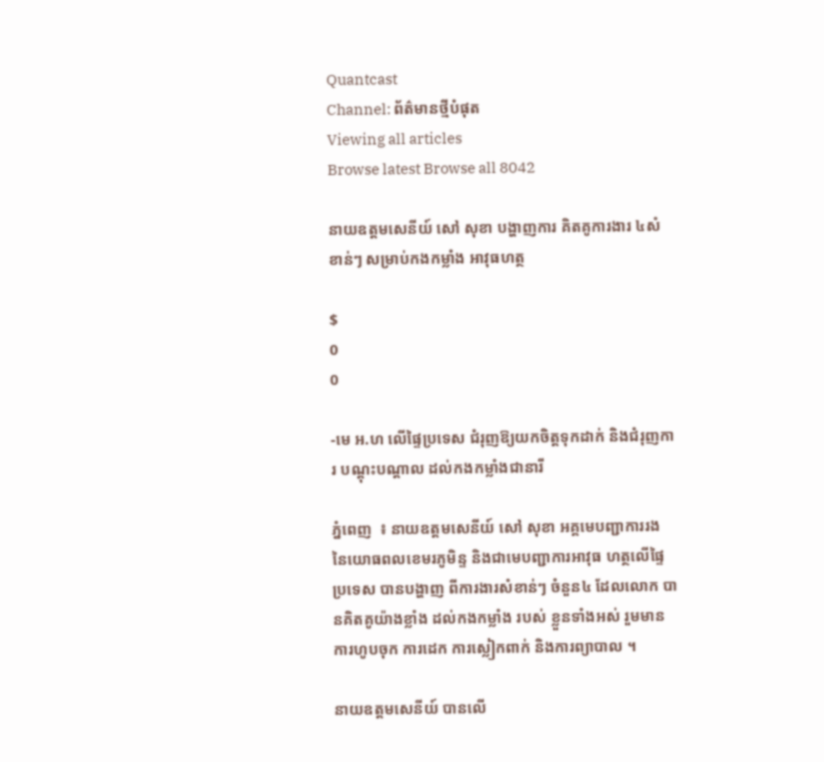Quantcast
Channel: ព័ត៌មានថ្មីបំផុត
Viewing all articles
Browse latest Browse all 8042

នាយឧត្តមសេនីយ៍ សៅ សុខា បង្ហាញការ គិតគូការងារ ៤សំខាន់ៗ សម្រាប់កងកម្លាំង អាវុធហត្ថ

$
0
0

-មេ អ.ហ លើផ្ទៃប្រទេស ជំរុញឱ្យយកចិត្ដទុកដាក់ និងជំរុញការ បណ្ដុះបណ្ដាល ដល់កងកម្លាំងជានារី

ភ្នំពេញ  ៖ នាយឧត្ដមសេនីយ៍ សៅ សុខា អគ្គមេបញ្ជាការរង នៃយោធពលខេមរភូមិន្ទ និងជាមេបញ្ជាការអាវុធ ហត្ថលើផ្ទៃប្រទេស បានបង្ហាញ ពីការងារសំខាន់ៗ ចំនួន៤ ដែលលោក បានគិតគូយ៉ាងខ្លាំង ដល់កងកម្លាំង របស់ ខ្លួនទាំងអស់ រួមមាន ការហូបចុក ការដេក ការស្លៀកពាក់ និងការព្យាបាល ។

នាយឧត្ដមសេនីយ៍ បានលើ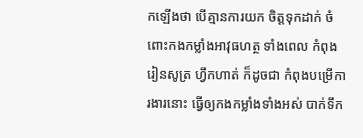កឡើងថា បើគ្មានការយក ចិត្ដទុកដាក់ ចំពោះកងកម្លាំងអាវុធហត្ថ ទាំងពេល កំពុង រៀនសូត្រ ហ្វឹកហាត់ ក៏ដូចជា កំពុងបម្រើការងារនោះ ធ្វើឲ្យកងកម្លាំងទាំងអស់ បាក់ទឹក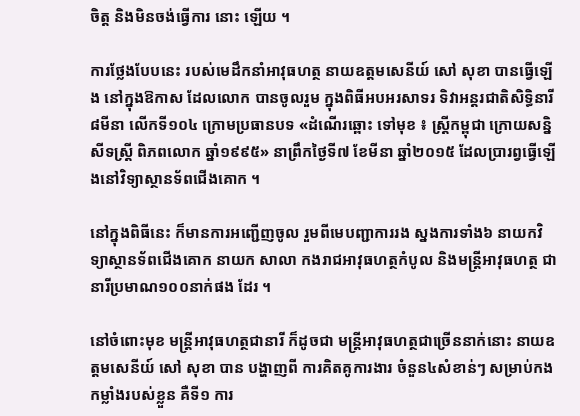ចិត្ដ និងមិនចង់ធ្វើការ នោះ ឡើយ ។

ការថ្លែងបែបនេះ របស់មេដឹកនាំអាវុធហត្ថ នាយឧត្ដមសេនីយ៍ សៅ សុខា បានធ្វើឡើង នៅក្នុងឱកាស ដែលលោក បានចូលរួម ក្នុងពិធីអបអរសាទរ ទិវាអន្ដរជាតិសិទ្ធិនារី ៨មីនា លើកទី១០៤ ក្រោមប្រធានបទ «ដំណើរឆ្ពោះ ទៅមុខ ៖ ស្ដ្រីកម្ពុជា ក្រោយសន្និសីទស្ដ្រី ពិភពលោក ឆ្នាំ១៩៩៥» នាព្រឹកថ្ងៃទី៧ ខែមីនា ឆ្នាំ២០១៥ ដែលប្រារព្វធ្វើឡើងនៅវិទ្យាស្ថានទ័ពជើងគោក ។

នៅក្នុងពិធីនេះ ក៏មានការអញ្ជើញចូល រួមពីមេបញ្ជាការរង ស្នងការទាំង៦ នាយកវិទ្យាស្ថានទ័ពជើងគោក នាយក សាលា កងរាជអាវុធហត្ថកំបូល និងមន្ដ្រីអាវុធហត្ថ ជានារីប្រមាណ១០០នាក់ផង ដែរ ។

នៅចំពោះមុខ មន្ដ្រីអាវុធហត្ថជានារី ក៏ដូចជា មន្ដ្រីអាវុធហត្ថជាច្រើននាក់នោះ នាយឧត្ដមសេនីយ៍ សៅ សុខា បាន បង្ហាញពី ការគិតគូការងារ ចំនួន៤សំខាន់ៗ សម្រាប់កងកម្លាំងរបស់ខ្លួន គឺទី១ ការ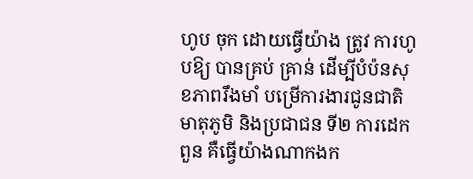ហូប ចុក ដោយធ្វើយ៉ាង ត្រូវ ការហូបឱ្យ បានគ្រប់ គ្រាន់ ដើម្បីបំប៉នសុខភាពរឹងមាំ បម្រើការងារជូនជាតិមាតុភូមិ និងប្រជាជន ទី២ ការដេក ពួន គឺធ្វើយ៉ាងណាកងក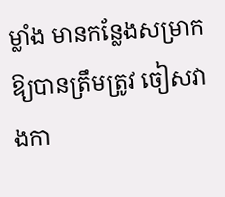ម្លាំង មានកន្លែងសម្រាកឱ្យបានត្រឹមត្រូវ ចៀសវាងកា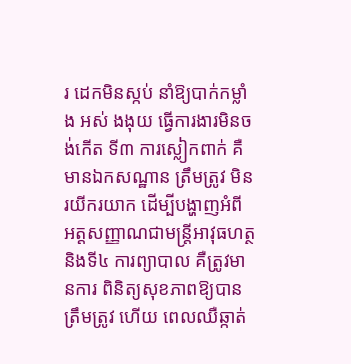រ ដេកមិនស្កប់ នាំឱ្យបាក់កម្លាំង អស់ ងងុយ ធ្វើការងារមិនចង់កើត ទី៣ ការស្លៀកពាក់ គឺមានឯកសណ្ឋាន ត្រឹមត្រូវ មិនរយីករយាក ដើម្បីបង្ហាញអំពី អត្ដសញ្ញាណជាមន្ដ្រីអាវុធហត្ថ និងទី៤ ការព្យាបាល គឺត្រូវមានការ ពិនិត្យសុខភាពឱ្យបានត្រឹមត្រូវ ហើយ ពេលឈឺឆ្កាត់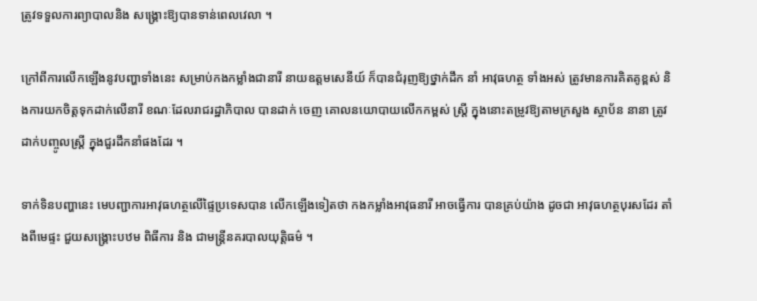ត្រូវទទួលការព្យាបាលនិង សង្គ្រោះឱ្យបានទាន់ពេលវេលា ។

ក្រៅពីការលើកឡើងនូវបញ្ហាទាំងនេះ សម្រាប់កងកម្លាំងជានារី នាយឧត្ដមសេនីយ៍ ក៏បានជំរុញឱ្យថ្នាក់ដឹក នាំ អាវុធហត្ថ ទាំងអស់ ត្រូវមានការគិតគូខ្ពស់ និងការយកចិត្ដទុកដាក់លើនារី ខណៈដែលរាជរដ្ឋាភិបាល បានដាក់ ចេញ គោលនយោបាយលើកកម្ពស់ ស្ដ្រី ក្នុងនោះតម្រូវឱ្យតាមក្រសួង ស្ថាប័ន នានា ត្រូវដាក់បញ្ចូលស្ដ្រី ក្នុងជួរដឹកនាំផងដែរ ។

ទាក់ទិនបញ្ហានេះ មេបញ្ជាការអាវុធហត្ថលើផ្ទៃប្រទេសបាន លើកឡើងទៀតថា កងកម្លាំងអាវុធនារី អាចធ្វើការ បានគ្រប់យ៉ាង ដូចជា អាវុធហត្ថបុរសដែរ តាំងពីមេផ្ទះ ជួយសង្គ្រោះបឋម ពិធីការ និង ជាមន្ដ្រីនគរបាលយុត្ដិធម៌ ។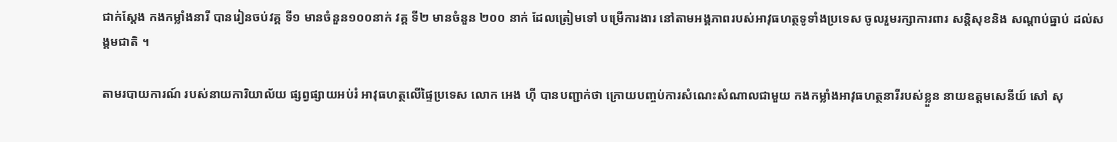ជាក់ស្ដែង កងកម្លាំងនារី បានរៀនចប់វគ្គ ទី១ មានចំនួន១០០នាក់ វគ្គ ទី២ មានចំនួន ២០០ នាក់ ដែលត្រៀមទៅ បម្រើការងារ នៅតាមអង្គភាពរបស់អាវុធហត្ថទូទាំងប្រទេស ចូលរួមរក្សាការពារ សន្ដិសុខនិង សណ្ដាប់ធ្នាប់ ដល់សង្គមជាតិ ។

តាមរបាយការណ៍ របស់នាយការិយាល័យ ផ្សព្វផ្សាយអប់រំ អាវុធហត្ថលើផ្ទៃប្រទេស លោក អេង ហ៊ី បានបញ្ជាក់ថា ក្រោយបញ្ចប់ការសំណេះសំណាលជាមួយ កងកម្លាំងអាវុធហត្ថនារីរបស់ខ្លួន នាយឧត្ដមសេនីយ៍ សៅ សុ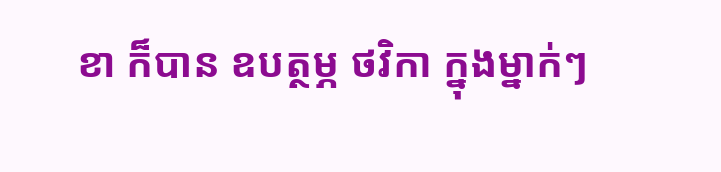ខា ក៏បាន ឧបត្ថម្ភ ថវិកា ក្នុងម្នាក់ៗ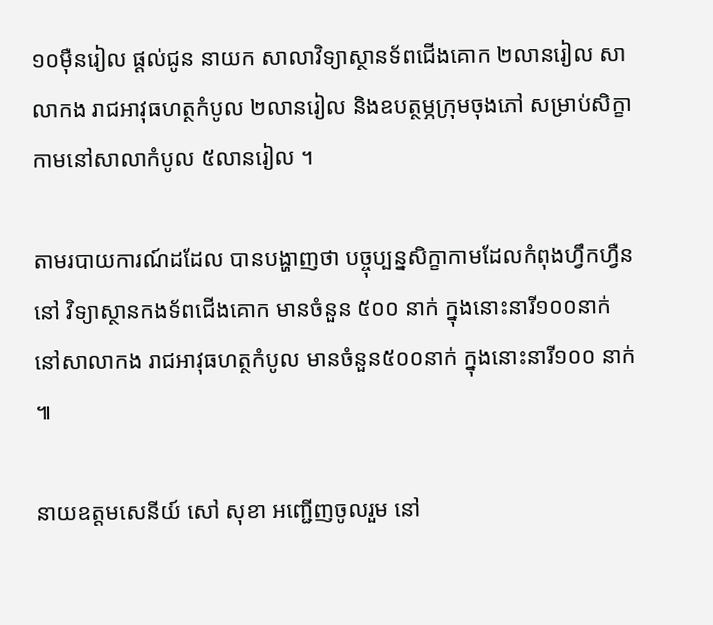១០ម៉ឺនរៀល ផ្ដល់ជូន នាយក សាលាវិទ្យាស្ថានទ័ពជើងគោក ២លានរៀល សាលាកង រាជអាវុធហត្ថកំបូល ២លានរៀល និងឧបត្ថម្ភក្រុមចុងភៅ សម្រាប់សិក្ខាកាមនៅសាលាកំបូល ៥លានរៀល ។

តាមរបាយការណ៍ដដែល បានបង្ហាញថា បច្ចុប្បន្នសិក្ខាកាមដែលកំពុងហ្វឹកហ្វឺន នៅ វិទ្យាស្ថានកងទ័ពជើងគោក មានចំនួន ៥០០ នាក់ ក្នុងនោះនារី១០០នាក់ នៅសាលាកង រាជអាវុធហត្ថកំបូល មានចំនួន៥០០នាក់ ក្នុងនោះនារី១០០ នាក់ ៕

នាយឧត្តមសេនីយ៍ សៅ សុខា អញ្ជើញចូលរួម នៅ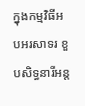ក្នុងកម្មវិធីអបអរសាទរ ខួបសិទ្ធនារីអន្ត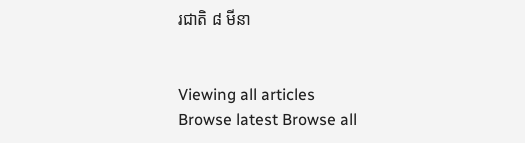រជាតិ ៨ មីនា


Viewing all articles
Browse latest Browse all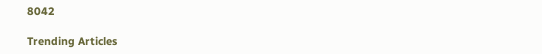8042

Trending Articles